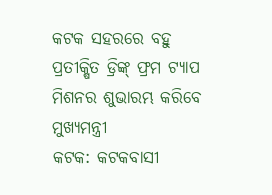କଟକ ସହରରେ ବହୁ ପ୍ରତୀକ୍ଷିତ ଡ୍ରିଙ୍କ୍ ଫ୍ରମ ଟ୍ୟାପ ମିଶନର ଶୁଭାରମ୍ଭ କରିବେ ମୁଖ୍ୟମନ୍ତ୍ରୀ
କଟକ: କଟକବାସୀ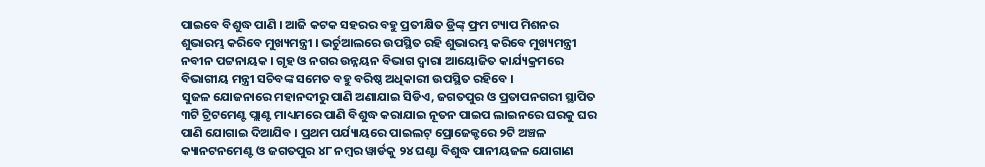ପାଇବେ ବିଶୁଦ୍ଧ ପାଣି । ଆଜି କଟକ ସହରର ବହୁ ପ୍ରତୀକ୍ଷିତ ଡ୍ରିଙ୍କ୍ ଫ୍ରମ ଟ୍ୟାପ ମିଶନର ଶୁଭାରମ୍ଭ କରିବେ ମୁଖ୍ୟମନ୍ତ୍ରୀ । ଭର୍ଚୁଆଲରେ ଉପସ୍ଥିତ ରହି ଶୁଭାରମ୍ଭ କରିବେ ମୁଖ୍ୟମନ୍ତ୍ରୀ ନବୀନ ପଟ୍ଟନାୟକ । ଗୃହ ଓ ନଗର ଉନ୍ନୟନ ବିଭାଗ ଦ୍ୱାରା ଆୟୋଜିତ କାର୍ଯ୍ୟକ୍ରମରେ ବିଭାଗୀୟ ମନ୍ତ୍ରୀ ସଚିବଙ୍କ ସମେତ ବହୁ ବରିଷ୍ଠ ଅଧିକାରୀ ଉପସ୍ଥିତ ରହିବେ ।
ସୁଜଳ ଯୋଜନାରେ ମହାନଦୀରୁ ପାଣି ଅଣାଯାଇ ସିଡିଏ, ଜଗତପୁର ଓ ପ୍ରତାପନଗରୀ ସ୍ଥାପିତ ୩ଟି ଟ୍ରିଟମେଣ୍ଟ ପ୍ଲାଣ୍ଟ ମାଧ୍ୟମରେ ପାଣି ବିଶୁଦ୍ଧ କରାଯାଇ ନୂତନ ପାଇପ ଲାଇନରେ ଘରକୁ ଘର ପାଣି ଯୋଗାଇ ଦିଆଯିବ । ପ୍ରଥମ ପର୍ଯ୍ୟାୟରେ ପାଇଲଟ୍ ପ୍ରୋଜେକ୍ଟରେ ୨ଟି ଅଞ୍ଚଳ କ୍ୟାନଟନମେଣ୍ଟ ଓ ଜଗତପୁର ୪୮ ନମ୍ବର ୱାର୍ଡକୁ ୨୪ ଘଣ୍ଟା ବିଶୁଦ୍ଧ ପାନୀୟଜଳ ଯୋଗାଣ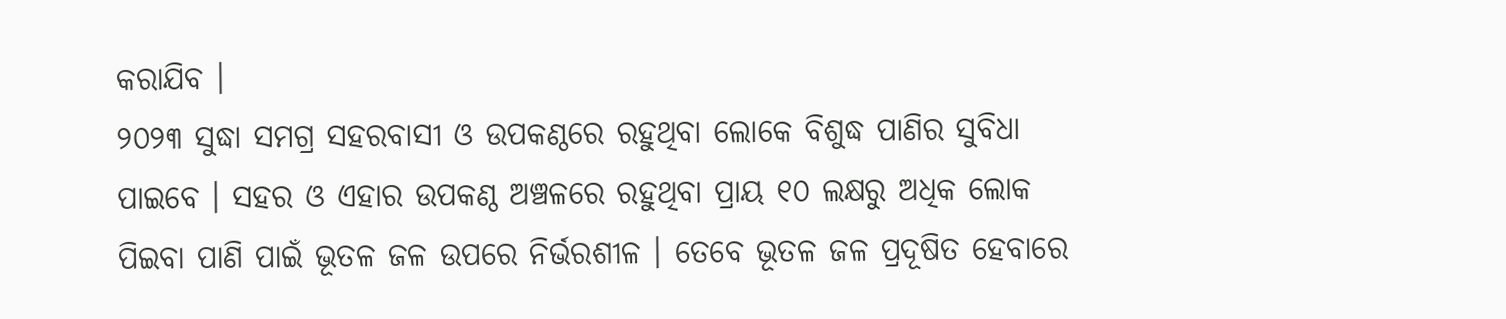କରାଯିବ ।
୨୦୨୩ ସୁଦ୍ଧା ସମଗ୍ର ସହରବାସୀ ଓ ଉପକଣ୍ଠରେ ରହୁଥିବା ଲୋକେ ବିଶୁଦ୍ଧ ପାଣିର ସୁବିଧା ପାଇବେ । ସହର ଓ ଏହାର ଉପକଣ୍ଠ ଅଞ୍ଚଳରେ ରହୁଥିବା ପ୍ରାୟ ୧୦ ଲକ୍ଷରୁ ଅଧିକ ଲୋକ ପିଇବା ପାଣି ପାଇଁ ଭୂତଳ ଜଳ ଉପରେ ନିର୍ଭରଶୀଳ । ତେବେ ଭୂତଳ ଜଳ ପ୍ରଦୂଷିତ ହେବାରେ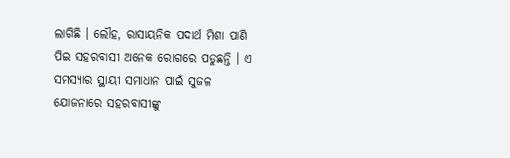ଲାଗିଛି । ଲୌହ, ରାସାୟନିକ ପଦାର୍ଥ ମିଶା ପାଣି ପିଇ ସହରବାସୀ ଅନେକ ରୋଗରେ ପଡୁଛନ୍ତି । ଏ ସମସ୍ୟାର ସ୍ଥାୟୀ ସମାଧାନ ପାଇଁ ସୁଜଳ ଯୋଜନାରେ ସହରବାସୀଙ୍କୁ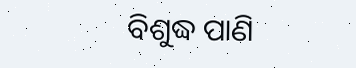ବିଶୁଦ୍ଧ ପାଣି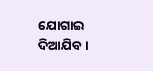ଯୋଗାଇ ଦିଆଯିବ ।